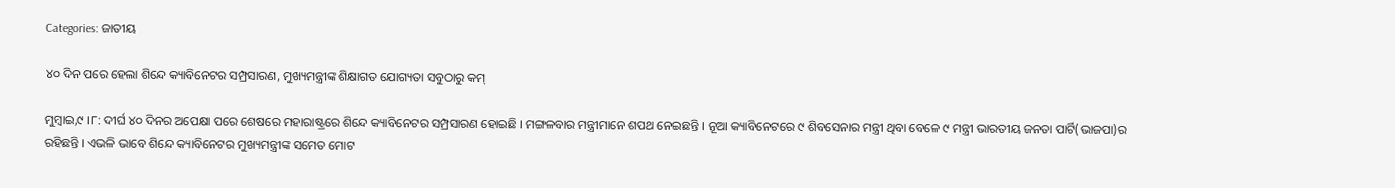Categories: ଜାତୀୟ

୪୦ ଦିନ ପରେ ହେଲା ଶିନ୍ଦେ କ୍ୟାବିନେଟର ସମ୍ପ୍ରସାରଣ, ମୁଖ୍ୟମନ୍ତ୍ରୀଙ୍କ ଶିକ୍ଷାଗତ ଯୋଗ୍ୟତା ସବୁଠାରୁ କମ୍‌

ମୁମ୍ବାଇ,୯ ।୮: ଦୀର୍ଘ ୪୦ ଦିନର ଅପେକ୍ଷା ପରେ ଶେଷରେ ମହାରାଷ୍ଟ୍ରରେ ଶିନ୍ଦେ କ୍ୟାବିନେଟର ସମ୍ପ୍ରସାରଣ ହୋଇଛି । ମଙ୍ଗଳବାର ମନ୍ତ୍ରୀମାନେ ଶପଥ ନେଇଛନ୍ତି । ନୂଆ କ୍ୟାବିନେଟରେ ୯ ଶିବସେନାର ମନ୍ତ୍ରୀ ଥିବା ବେଳେ ୯ ମନ୍ତ୍ରୀ ଭାରତୀୟ ଜନତା ପାର୍ଟି(ଭାଜପା)ର ରହିଛନ୍ତି । ଏଭଳି ଭାବେ ଶିନ୍ଦେ କ୍ୟାବିନେଟର ମୁଖ୍ୟମନ୍ତ୍ରୀଙ୍କ ସମେତ ମୋଟ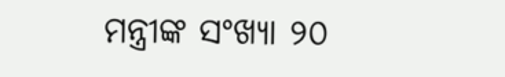ମନ୍ତ୍ରୀଙ୍କ ସଂଖ୍ୟା ୨୦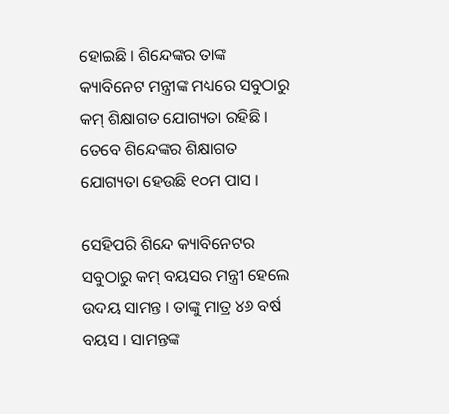ହୋଇଛି । ଶିନ୍ଦେଙ୍କର ତାଙ୍କ କ୍ୟାବିନେଟ ମନ୍ତ୍ରୀଙ୍କ ମଧ୍ୟରେ ସବୁଠାରୁ କମ୍ ଶିକ୍ଷାଗତ ଯୋଗ୍ୟତା ରହିଛି । ତେବେ ଶିନ୍ଦେଙ୍କର ଶିକ୍ଷାଗତ ଯୋଗ୍ୟତା ହେଉଛି ୧୦ମ ପାସ ।

ସେହିପରି ଶିନ୍ଦେ କ୍ୟାବିନେଟର ସବୁଠାରୁ କମ୍ ବୟସର ମନ୍ତ୍ରୀ ହେଲେ ଉଦୟ ସାମନ୍ତ । ତାଙ୍କୁ ମାତ୍ର ୪୬ ବର୍ଷ ବୟସ । ସାମନ୍ତଙ୍କ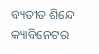ବ୍ୟତୀତ ଶିନ୍ଦେ କ୍ୟାବିନେଟର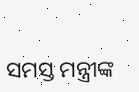ସମସ୍ତ ମନ୍ତ୍ରୀଙ୍କ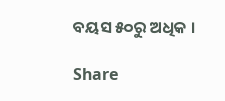ବୟସ ୫୦ରୁ ଅଧିକ ।

Share